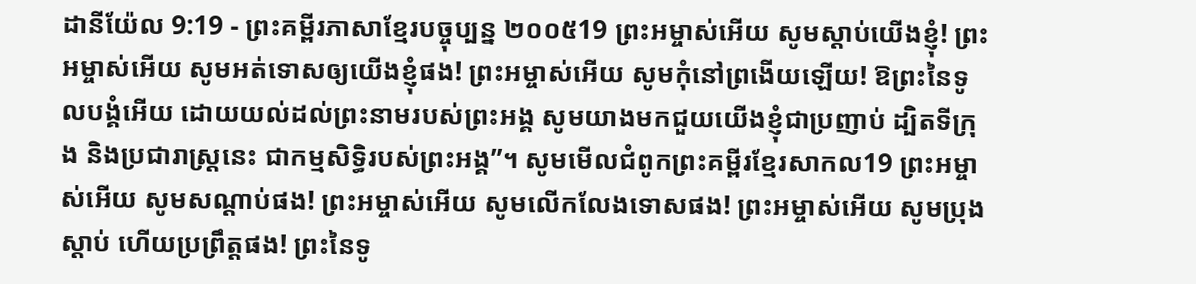ដានីយ៉ែល 9:19 - ព្រះគម្ពីរភាសាខ្មែរបច្ចុប្បន្ន ២០០៥19 ព្រះអម្ចាស់អើយ សូមស្ដាប់យើងខ្ញុំ! ព្រះអម្ចាស់អើយ សូមអត់ទោសឲ្យយើងខ្ញុំផង! ព្រះអម្ចាស់អើយ សូមកុំនៅព្រងើយឡើយ! ឱព្រះនៃទូលបង្គំអើយ ដោយយល់ដល់ព្រះនាមរបស់ព្រះអង្គ សូមយាងមកជួយយើងខ្ញុំជាប្រញាប់ ដ្បិតទីក្រុង និងប្រជារាស្ត្រនេះ ជាកម្មសិទ្ធិរបស់ព្រះអង្គ”។ សូមមើលជំពូកព្រះគម្ពីរខ្មែរសាកល19 ព្រះអម្ចាស់អើយ សូមសណ្ដាប់ផង! ព្រះអម្ចាស់អើយ សូមលើកលែងទោសផង! ព្រះអម្ចាស់អើយ សូមប្រុងស្ដាប់ ហើយប្រព្រឹត្តផង! ព្រះនៃទូ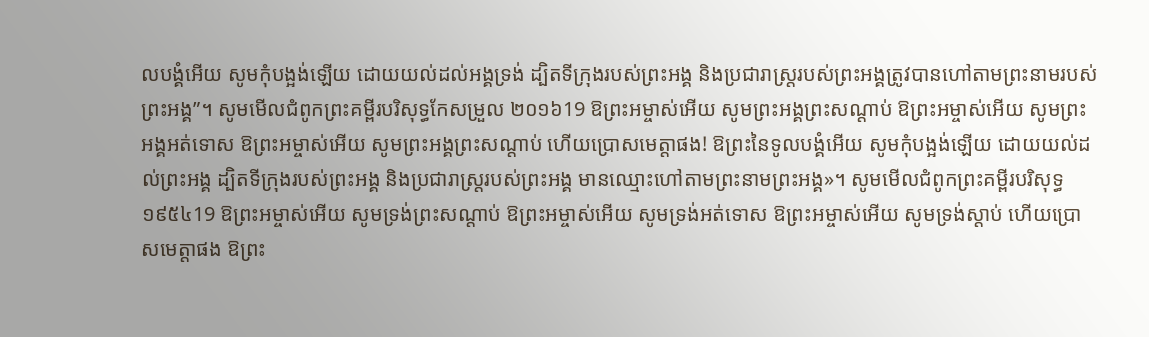លបង្គំអើយ សូមកុំបង្អង់ឡើយ ដោយយល់ដល់អង្គទ្រង់ ដ្បិតទីក្រុងរបស់ព្រះអង្គ និងប្រជារាស្ត្ររបស់ព្រះអង្គត្រូវបានហៅតាមព្រះនាមរបស់ព្រះអង្គ”។ សូមមើលជំពូកព្រះគម្ពីរបរិសុទ្ធកែសម្រួល ២០១៦19 ឱព្រះអម្ចាស់អើយ សូមព្រះអង្គព្រះសណ្តាប់ ឱព្រះអម្ចាស់អើយ សូមព្រះអង្គអត់ទោស ឱព្រះអម្ចាស់អើយ សូមព្រះអង្គព្រះសណ្តាប់ ហើយប្រោសមេត្តាផង! ឱព្រះនៃទូលបង្គំអើយ សូមកុំបង្អង់ឡើយ ដោយយល់ដល់ព្រះអង្គ ដ្បិតទីក្រុងរបស់ព្រះអង្គ និងប្រជារាស្ត្ររបស់ព្រះអង្គ មានឈ្មោះហៅតាមព្រះនាមព្រះអង្គ»។ សូមមើលជំពូកព្រះគម្ពីរបរិសុទ្ធ ១៩៥៤19 ឱព្រះអម្ចាស់អើយ សូមទ្រង់ព្រះសណ្តាប់ ឱព្រះអម្ចាស់អើយ សូមទ្រង់អត់ទោស ឱព្រះអម្ចាស់អើយ សូមទ្រង់ស្តាប់ ហើយប្រោសមេត្តាផង ឱព្រះ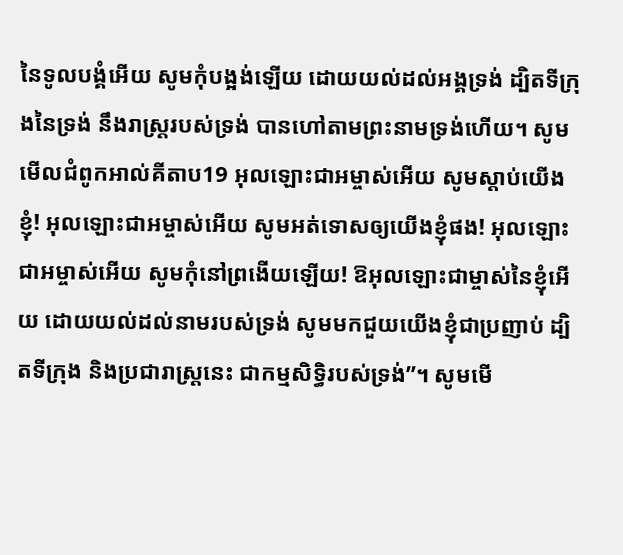នៃទូលបង្គំអើយ សូមកុំបង្អង់ឡើយ ដោយយល់ដល់អង្គទ្រង់ ដ្បិតទីក្រុងនៃទ្រង់ នឹងរាស្ត្ររបស់ទ្រង់ បានហៅតាមព្រះនាមទ្រង់ហើយ។ សូមមើលជំពូកអាល់គីតាប19 អុលឡោះជាអម្ចាស់អើយ សូមស្ដាប់យើងខ្ញុំ! អុលឡោះជាអម្ចាស់អើយ សូមអត់ទោសឲ្យយើងខ្ញុំផង! អុលឡោះជាអម្ចាស់អើយ សូមកុំនៅព្រងើយឡើយ! ឱអុលឡោះជាម្ចាស់នៃខ្ញុំអើយ ដោយយល់ដល់នាមរបស់ទ្រង់ សូមមកជួយយើងខ្ញុំជាប្រញាប់ ដ្បិតទីក្រុង និងប្រជារាស្ត្រនេះ ជាកម្មសិទ្ធិរបស់ទ្រង់”។ សូមមើ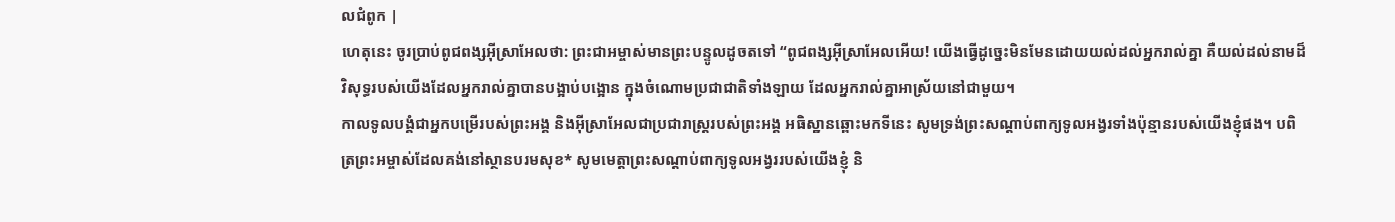លជំពូក |
ហេតុនេះ ចូរប្រាប់ពូជពង្សអ៊ីស្រាអែលថា: ព្រះជាអម្ចាស់មានព្រះបន្ទូលដូចតទៅ “ពូជពង្សអ៊ីស្រាអែលអើយ! យើងធ្វើដូច្នេះមិនមែនដោយយល់ដល់អ្នករាល់គ្នា គឺយល់ដល់នាមដ៏វិសុទ្ធរបស់យើងដែលអ្នករាល់គ្នាបានបង្អាប់បង្អោន ក្នុងចំណោមប្រជាជាតិទាំងឡាយ ដែលអ្នករាល់គ្នាអាស្រ័យនៅជាមួយ។
កាលទូលបង្គំជាអ្នកបម្រើរបស់ព្រះអង្គ និងអ៊ីស្រាអែលជាប្រជារាស្ត្ររបស់ព្រះអង្គ អធិស្ឋានឆ្ពោះមកទីនេះ សូមទ្រង់ព្រះសណ្ដាប់ពាក្យទូលអង្វរទាំងប៉ុន្មានរបស់យើងខ្ញុំផង។ បពិត្រព្រះអម្ចាស់ដែលគង់នៅស្ថានបរមសុខ* សូមមេត្តាព្រះសណ្ដាប់ពាក្យទូលអង្វររបស់យើងខ្ញុំ និ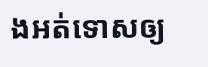ងអត់ទោសឲ្យ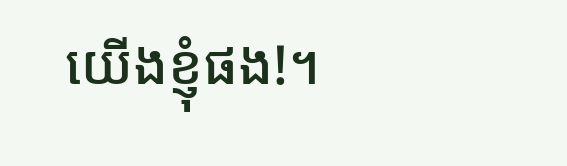យើងខ្ញុំផង!។